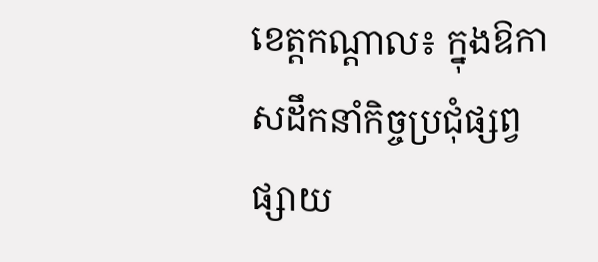ខេត្តកណ្តាល៖ ក្នុងឱកាសដឹកនាំកិច្ចប្រជុំផ្សព្វផ្សាយ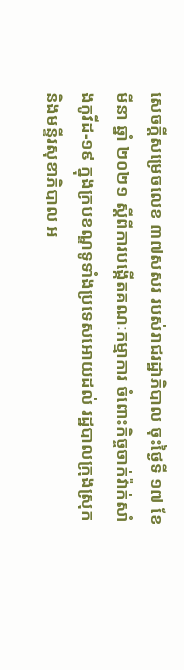សេចក្តីសម្រេចលេខ ៣៧សសរ របស់រាជរដ្ឋាភិបាល ចុះថ្ងៃទី ១៧ ខែមីនា ឆ្នាំ ២០២១ ស្តីពីការបង្កើតគណៈកម្មាការ ចំពោះកិច្ចចាក់វ៉ាក់សាំងកូវីដ-១៩ ក្នុងក្របខណ្ឌទូទាំងប្រទេសអោយដល់ រដ្ឋបាលក្រុងស្រុក និងមន្ទីរសុខាភិបាល អ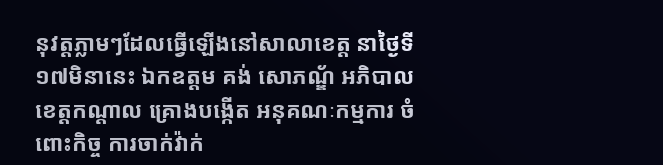នុវត្តភ្លាមៗដែលធ្វើឡើងនៅសាលាខេត្ត នាថ្ងៃទី១៧មិនានេះ ឯកឧត្ដម គង់ សោភណ្ឌ័ អភិបាលខេត្តកណ្តាល គ្រោងបង្កើត អនុគណៈកម្មការ ចំពោះកិច្ច ការចាក់វ៉ាក់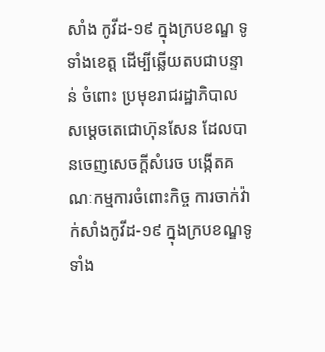សាំង កូវីដ-១៩ ក្នុងក្របខណ្ឌ ទូទាំងខេត្ត ដើម្បីឆ្លើយតបជាបន្ទាន់ ចំពោះ ប្រមុខរាជរដ្ឋាភិបាល សម្តេចតេជោហ៊ុនសែន ដែលបានចេញសេចក្តីសំរេច បង្កើតគណៈកម្មការចំពោះកិច្ច ការចាក់វ៉ាក់សាំងកូវីដ-១៩ ក្នុងក្របខណ្ឌទូទាំង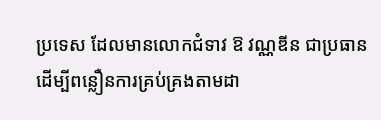ប្រទេស ដែលមានលោកជំទាវ ឱ វណ្ណឌីន ជាប្រធាន ដើម្បីពន្លឿនការគ្រប់គ្រងតាមដា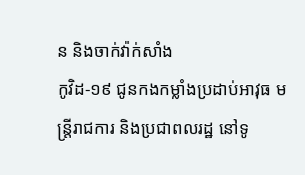ន និងចាក់វ៉ាក់សាំង
កូវិដ-១៩ ជូនកងកម្លាំងប្រដាប់អាវុធ មន្ត្រីរាជការ និងប្រជាពលរដ្ឋ នៅទូ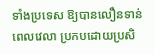ទាំងប្រទេស ឱ្យបានលឿនទាន់ពេលវេលា ប្រកបដោយប្រសិ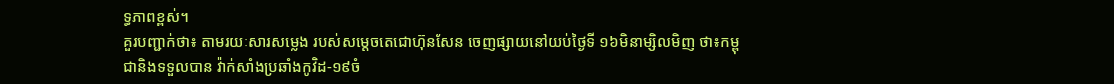ទ្ធភាពខ្ពស់។
គួរបញ្ជាក់ថា៖ តាមរយៈសារសម្លេង របស់សម្តេចតេជោហ៊ុនសែន ចេញផ្សាយនៅយប់ថ្ងៃទី ១៦មិនាម្សិលមិញ ថា៖កម្ពុជានិងទទួលបាន វ៉ាក់សាំងប្រឆាំងកូវិដ-១៩ចំ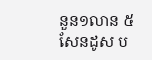នួន១លាន ៥សែនដូស ប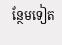ន្ថែមទៀត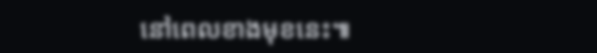នៅពេលខាងមុខនេះ៕